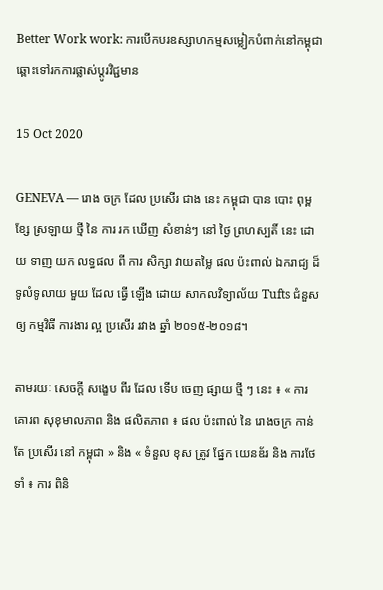Better Work work: ការបើកបរឧស្សាហកម្មសម្លៀកបំពាក់នៅកម្ពុជាឆ្ពោះទៅរកការផ្លាស់ប្តូរវិជ្ជមាន

15 Oct 2020

GENEVA — រោង ចក្រ ដែល ប្រសើរ ជាង នេះ កម្ពុជា បាន បោះ ពុម្ព ខ្សែ ស្រឡាយ ថ្មី នៃ ការ រក ឃើញ សំខាន់ៗ នៅ ថ្ងៃ ព្រហស្បតិ៍ នេះ ដោយ ទាញ យក លទ្ធផល ពី ការ សិក្សា វាយតម្លៃ ផល ប៉ះពាល់ ឯករាជ្យ ដ៏ ទូលំទូលាយ មួយ ដែល ធ្វើ ឡើង ដោយ សាកលវិទ្យាល័យ Tufts ជំនួស ឲ្យ កម្មវិធី ការងារ ល្អ ប្រសើរ រវាង ឆ្នាំ ២០១៥-២០១៨។

តាមរយៈ សេចក្តី សង្ខេប ពីរ ដែល ទើប ចេញ ផ្សាយ ថ្មី ៗ នេះ ៖ « ការ គោរព សុខុមាលភាព និង ផលិតភាព ៖ ផល ប៉ះពាល់ នៃ រោងចក្រ កាន់តែ ប្រសើរ នៅ កម្ពុជា » និង « ទំនួល ខុស ត្រូវ ផ្នែក យេនឌ័រ និង ការថែទាំ ៖ ការ ពិនិ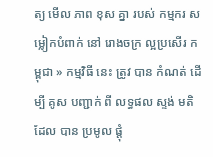ត្យ មើល ភាព ខុស គ្នា របស់ កម្មករ សម្លៀកបំពាក់ នៅ រោងចក្រ ល្អប្រសើរ កម្ពុជា » កម្មវិធី នេះ ត្រូវ បាន កំណត់ ដើម្បី គូស បញ្ជាក់ ពី លទ្ធផល ស្ទង់ មតិ ដែល បាន ប្រមូល ផ្តុំ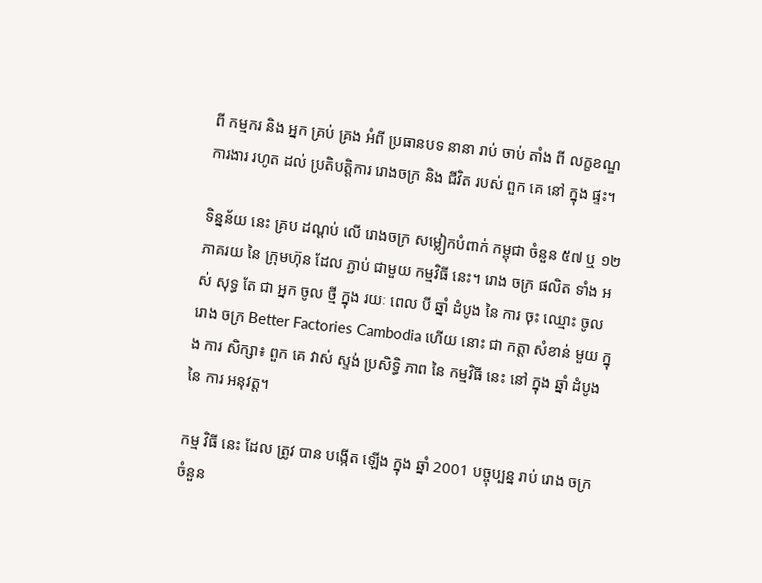ពី កម្មករ និង អ្នក គ្រប់ គ្រង អំពី ប្រធានបទ នានា រាប់ ចាប់ តាំង ពី លក្ខខណ្ឌ ការងារ រហូត ដល់ ប្រតិបត្តិការ រោងចក្រ និង ជីវិត របស់ ពួក គេ នៅ ក្នុង ផ្ទះ។

ទិន្នន័យ នេះ គ្រប ដណ្តប់ លើ រោងចក្រ សម្លៀកបំពាក់ កម្ពុជា ចំនួន ៥៧ ឬ ១២ ភាគរយ នៃ ក្រុមហ៊ុន ដែល ភ្ជាប់ ជាមួយ កម្មវិធី នេះ។ រោង ចក្រ ផលិត ទាំង អស់ សុទ្ធ តែ ជា អ្នក ចូល ថ្មី ក្នុង រយៈ ពេល បី ឆ្នាំ ដំបូង នៃ ការ ចុះ ឈ្មោះ ចូល រោង ចក្រ Better Factories Cambodia ហើយ នោះ ជា កត្តា សំខាន់ មួយ ក្នុង ការ សិក្សា៖ ពួក គេ វាស់ ស្ទង់ ប្រសិទ្ធិ ភាព នៃ កម្មវិធី នេះ នៅ ក្នុង ឆ្នាំ ដំបូង នៃ ការ អនុវត្ត។

កម្ម វិធី នេះ ដែល ត្រូវ បាន បង្កើត ឡើង ក្នុង ឆ្នាំ 2001 បច្ចុប្បន្ន រាប់ រោង ចក្រ ចំនួន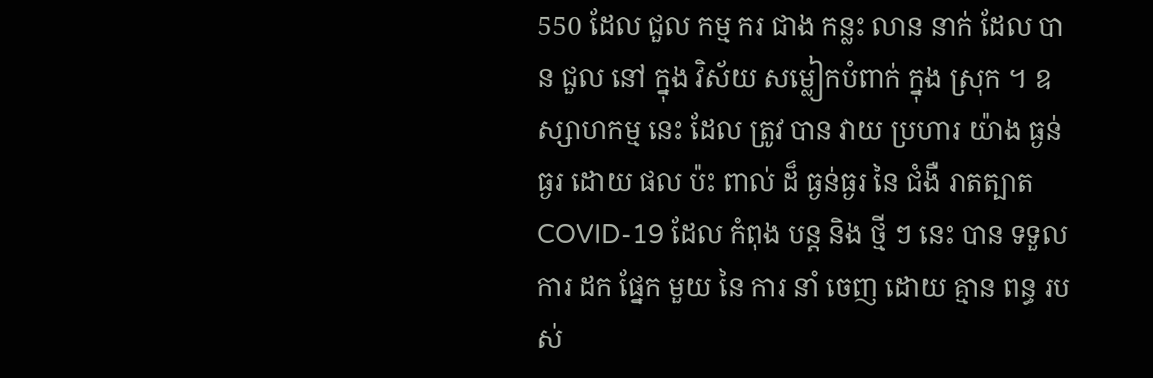550 ដែល ជួល កម្ម ករ ជាង កន្លះ លាន នាក់ ដែល បាន ជួល នៅ ក្នុង វិស័យ សម្លៀកបំពាក់ ក្នុង ស្រុក ។ ឧស្សាហកម្ម នេះ ដែល ត្រូវ បាន វាយ ប្រហារ យ៉ាង ធ្ងន់ធ្ងរ ដោយ ផល ប៉ះ ពាល់ ដ៏ ធ្ងន់ធ្ងរ នៃ ជំងឺ រាតត្បាត COVID-19 ដែល កំពុង បន្ត និង ថ្មី ៗ នេះ បាន ទទួល ការ ដក ផ្នែក មួយ នៃ ការ នាំ ចេញ ដោយ គ្មាន ពន្ធ របស់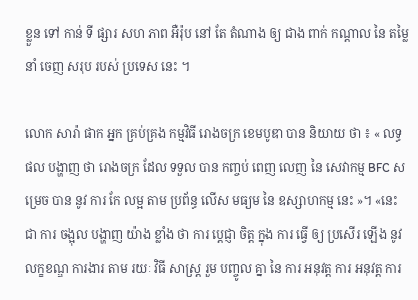ខ្លួន ទៅ កាន់ ទី ផ្សារ សហ ភាព អឺរ៉ុប នៅ តែ តំណាង ឲ្យ ជាង ពាក់ កណ្តាល នៃ តម្លៃ នាំ ចេញ សរុប របស់ ប្រទេស នេះ ។

លោក សារ៉ា ផាក អ្នក គ្រប់គ្រង កម្មវិធី រោងចក្រ ខេមបូឌា បាន និយាយ ថា ៖ « លទ្ធផល បង្ហាញ ថា រោងចក្រ ដែល ទទួល បាន កញ្ចប់ ពេញ លេញ នៃ សេវាកម្ម BFC សម្រេច បាន នូវ ការ កែ លម្អ តាម ប្រព័ន្ធ លើស មធ្យម នៃ ឧស្សាហកម្ម នេះ »។ «នេះ ជា ការ ចង្អុល បង្ហាញ យ៉ាង ខ្លាំង ថា ការ ប្តេជ្ញា ចិត្ត ក្នុង ការ ធ្វើ ឲ្យ ប្រសើរ ឡើង នូវ លក្ខខណ្ឌ ការងារ តាម រយៈ វិធី សាស្ត្រ រួម បញ្ចូល គ្នា នៃ ការ អនុវត្ត ការ អនុវត្ត ការ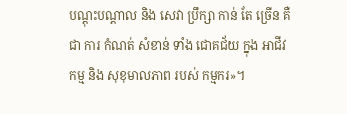បណ្ដុះបណ្ដាល និង សេវា ប្រឹក្សា កាន់ តែ ច្រើន គឺ ជា ការ កំណត់ សំខាន់ ទាំង ជោគជ័យ ក្នុង អាជីវកម្ម និង សុខុមាលភាព របស់ កម្មករ»។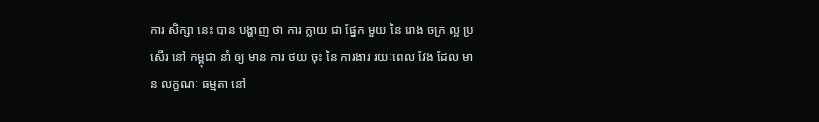ការ សិក្សា នេះ បាន បង្ហាញ ថា ការ ក្លាយ ជា ផ្នែក មួយ នៃ រោង ចក្រ ល្អ ប្រសើរ នៅ កម្ពុជា នាំ ឲ្យ មាន ការ ថយ ចុះ នៃ ការងារ រយៈពេល វែង ដែល មាន លក្ខណៈ ធម្មតា នៅ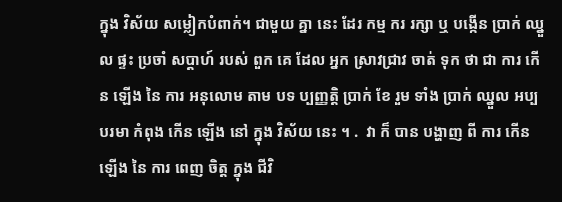ក្នុង វិស័យ សម្លៀកបំពាក់។ ជាមួយ គ្នា នេះ ដែរ កម្ម ករ រក្សា ឬ បង្កើន ប្រាក់ ឈ្នួល ផ្ទះ ប្រចាំ សប្តាហ៍ របស់ ពួក គេ ដែល អ្នក ស្រាវជ្រាវ ចាត់ ទុក ថា ជា ការ កើន ឡើង នៃ ការ អនុលោម តាម បទ ប្បញ្ញត្តិ ប្រាក់ ខែ រួម ទាំង ប្រាក់ ឈ្នួល អប្បបរមា កំពុង កើន ឡើង នៅ ក្នុង វិស័យ នេះ ។ .  វា ក៏ បាន បង្ហាញ ពី ការ កើន ឡើង នៃ ការ ពេញ ចិត្ត ក្នុង ជីវិ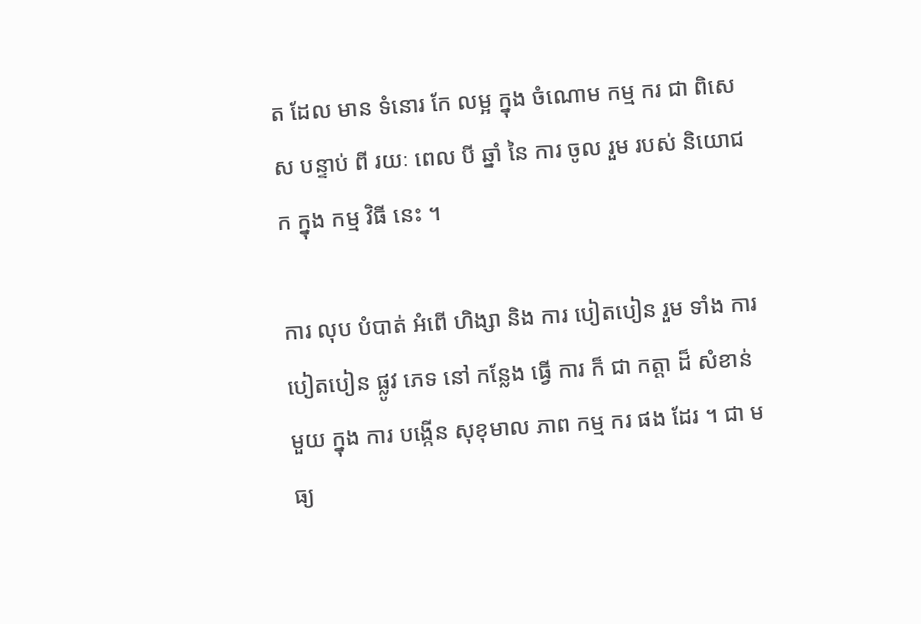ត ដែល មាន ទំនោរ កែ លម្អ ក្នុង ចំណោម កម្ម ករ ជា ពិសេស បន្ទាប់ ពី រយៈ ពេល បី ឆ្នាំ នៃ ការ ចូល រួម របស់ និយោជក ក្នុង កម្ម វិធី នេះ ។

ការ លុប បំបាត់ អំពើ ហិង្សា និង ការ បៀតបៀន រួម ទាំង ការ បៀតបៀន ផ្លូវ ភេទ នៅ កន្លែង ធ្វើ ការ ក៏ ជា កត្តា ដ៏ សំខាន់ មួយ ក្នុង ការ បង្កើន សុខុមាល ភាព កម្ម ករ ផង ដែរ ។ ជា មធ្យ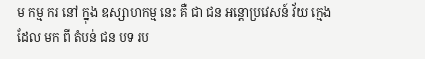ម កម្ម ករ នៅ ក្នុង ឧស្សាហកម្ម នេះ គឺ ជា ជន អន្តោប្រវេសន៍ វ័យ ក្មេង ដែល មក ពី តំបន់ ជន បទ រប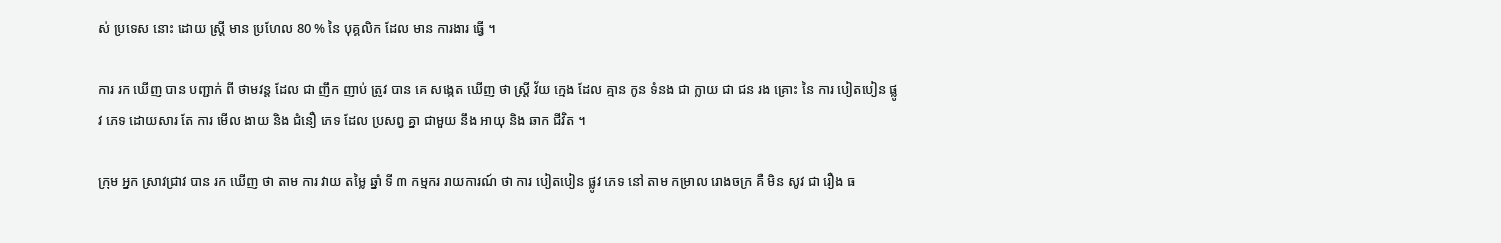ស់ ប្រទេស នោះ ដោយ ស្ត្រី មាន ប្រហែល 80 % នៃ បុគ្គលិក ដែល មាន ការងារ ធ្វើ ។

ការ រក ឃើញ បាន បញ្ជាក់ ពី ថាមវន្ត ដែល ជា ញឹក ញាប់ ត្រូវ បាន គេ សង្កេត ឃើញ ថា ស្ត្រី វ័យ ក្មេង ដែល គ្មាន កូន ទំនង ជា ក្លាយ ជា ជន រង គ្រោះ នៃ ការ បៀតបៀន ផ្លូវ ភេទ ដោយសារ តែ ការ មើល ងាយ និង ជំនឿ ភេទ ដែល ប្រសព្វ គ្នា ជាមួយ នឹង អាយុ និង ឆាក ជីវិត ។

ក្រុម អ្នក ស្រាវជ្រាវ បាន រក ឃើញ ថា តាម ការ វាយ តម្លៃ ឆ្នាំ ទី ៣ កម្មករ រាយការណ៍ ថា ការ បៀតបៀន ផ្លូវ ភេទ នៅ តាម កម្រាល រោងចក្រ គឺ មិន សូវ ជា រឿង ធ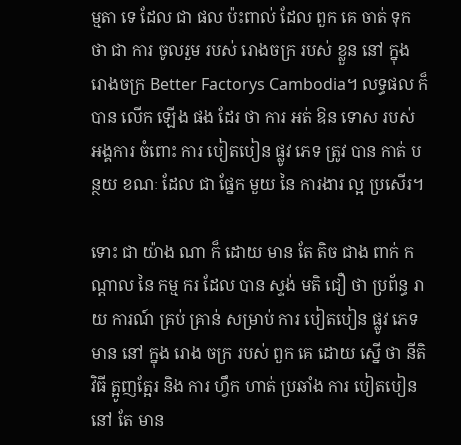ម្មតា ទេ ដែល ជា ផល ប៉ះពាល់ ដែល ពួក គេ ចាត់ ទុក ថា ជា ការ ចូលរួម របស់ រោងចក្រ របស់ ខ្លួន នៅ ក្នុង រោងចក្រ Better Factorys Cambodia។ លទ្ធផល ក៏ បាន លើក ឡើង ផង ដែរ ថា ការ អត់ ឱន ទោស របស់ អង្គការ ចំពោះ ការ បៀតបៀន ផ្លូវ ភេទ ត្រូវ បាន កាត់ បន្ថយ ខណៈ ដែល ជា ផ្នែក មួយ នៃ ការងារ ល្អ ប្រសើរ។

ទោះ ជា យ៉ាង ណា ក៏ ដោយ មាន តែ តិច ជាង ពាក់ កណ្តាល នៃ កម្ម ករ ដែល បាន ស្ទង់ មតិ ជឿ ថា ប្រព័ន្ធ រាយ ការណ៍ គ្រប់ គ្រាន់ សម្រាប់ ការ បៀតបៀន ផ្លូវ ភេទ មាន នៅ ក្នុង រោង ចក្រ របស់ ពួក គេ ដោយ ស្នើ ថា នីតិ វិធី ត្អូញត្អែរ និង ការ ហ្វឹក ហាត់ ប្រឆាំង ការ បៀតបៀន នៅ តែ មាន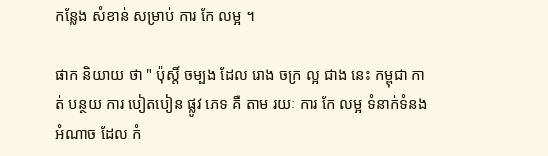កន្លែង សំខាន់ សម្រាប់ ការ កែ លម្អ ។

ផាក និយាយ ថា " ប៉ុស្តិ៍ ចម្បង ដែល រោង ចក្រ ល្អ ជាង នេះ កម្ពុជា កាត់ បន្ថយ ការ បៀតបៀន ផ្លូវ ភេទ គឺ តាម រយៈ ការ កែ លម្អ ទំនាក់ទំនង អំណាច ដែល កំ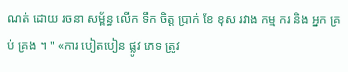ណត់ ដោយ រចនា សម្ព័ន្ធ លើក ទឹក ចិត្ត ប្រាក់ ខែ ខុស រវាង កម្ម ករ និង អ្នក គ្រប់ គ្រង ។ " «ការ បៀតបៀន ផ្លូវ ភេទ ត្រូវ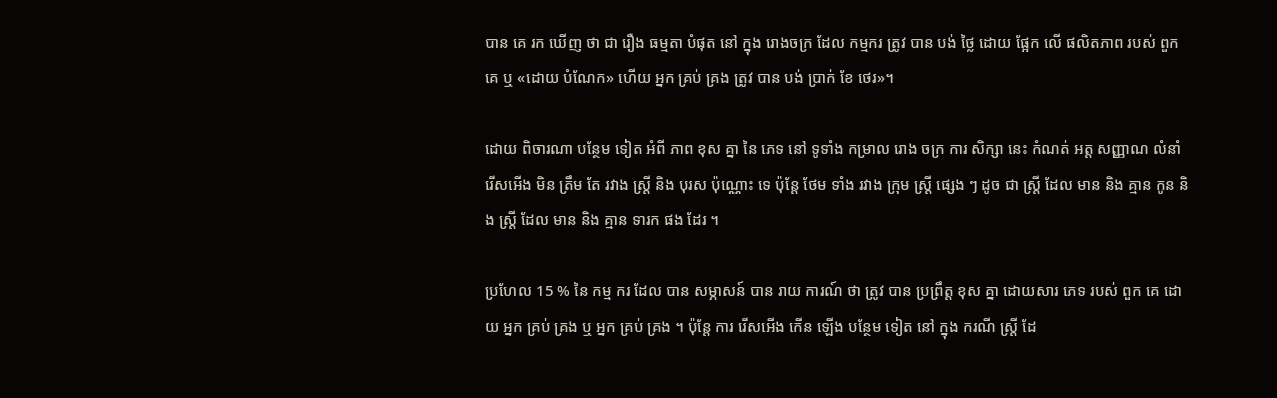បាន គេ រក ឃើញ ថា ជា រឿង ធម្មតា បំផុត នៅ ក្នុង រោងចក្រ ដែល កម្មករ ត្រូវ បាន បង់ ថ្លៃ ដោយ ផ្អែក លើ ផលិតភាព របស់ ពួក គេ ឬ «ដោយ បំណែក» ហើយ អ្នក គ្រប់ គ្រង ត្រូវ បាន បង់ ប្រាក់ ខែ ថេរ»។

ដោយ ពិចារណា បន្ថែម ទៀត អំពី ភាព ខុស គ្នា នៃ ភេទ នៅ ទូទាំង កម្រាល រោង ចក្រ ការ សិក្សា នេះ កំណត់ អត្ត សញ្ញាណ លំនាំ រើសអើង មិន ត្រឹម តែ រវាង ស្ត្រី និង បុរស ប៉ុណ្ណោះ ទេ ប៉ុន្តែ ថែម ទាំង រវាង ក្រុម ស្ត្រី ផ្សេង ៗ ដូច ជា ស្ត្រី ដែល មាន និង គ្មាន កូន និង ស្ត្រី ដែល មាន និង គ្មាន ទារក ផង ដែរ ។

ប្រហែល 15 % នៃ កម្ម ករ ដែល បាន សម្ភាសន៍ បាន រាយ ការណ៍ ថា ត្រូវ បាន ប្រព្រឹត្ត ខុស គ្នា ដោយសារ ភេទ របស់ ពួក គេ ដោយ អ្នក គ្រប់ គ្រង ឬ អ្នក គ្រប់ គ្រង ។ ប៉ុន្តែ ការ រើសអើង កើន ឡើង បន្ថែម ទៀត នៅ ក្នុង ករណី ស្ត្រី ដែ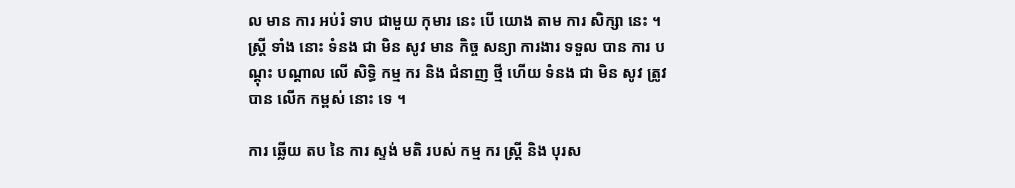ល មាន ការ អប់រំ ទាប ជាមួយ កុមារ នេះ បើ យោង តាម ការ សិក្សា នេះ ។ ស្ត្រី ទាំង នោះ ទំនង ជា មិន សូវ មាន កិច្ច សន្យា ការងារ ទទួល បាន ការ បណ្តុះ បណ្តាល លើ សិទ្ធិ កម្ម ករ និង ជំនាញ ថ្មី ហើយ ទំនង ជា មិន សូវ ត្រូវ បាន លើក កម្ពស់ នោះ ទេ ។

ការ ឆ្លើយ តប នៃ ការ ស្ទង់ មតិ របស់ កម្ម ករ ស្ត្រី និង បុរស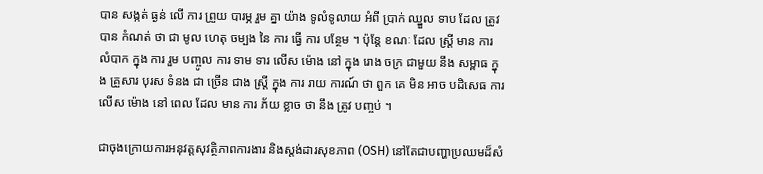បាន សង្កត់ ធ្ងន់ លើ ការ ព្រួយ បារម្ភ រួម គ្នា យ៉ាង ទូលំទូលាយ អំពី ប្រាក់ ឈ្នួល ទាប ដែល ត្រូវ បាន កំណត់ ថា ជា មូល ហេតុ ចម្បង នៃ ការ ធ្វើ ការ បន្ថែម ។ ប៉ុន្តែ ខណៈ ដែល ស្ត្រី មាន ការ លំបាក ក្នុង ការ រួម បញ្ចូល ការ ទាម ទារ លើស ម៉ោង នៅ ក្នុង រោង ចក្រ ជាមួយ នឹង សម្ពាធ ក្នុង គ្រួសារ បុរស ទំនង ជា ច្រើន ជាង ស្ត្រី ក្នុង ការ រាយ ការណ៍ ថា ពួក គេ មិន អាច បដិសេធ ការ លើស ម៉ោង នៅ ពេល ដែល មាន ការ ភ័យ ខ្លាច ថា នឹង ត្រូវ បញ្ចប់ ។

ជាចុងក្រោយការអនុវត្តសុវត្ថិភាពការងារ និងស្តង់ដារសុខភាព (OSH) នៅតែជាបញ្ហាប្រឈមដ៏សំ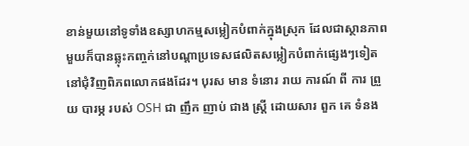ខាន់មួយនៅទូទាំងឧស្សាហកម្មសម្លៀកបំពាក់ក្នុងស្រុក ដែលជាស្ថានភាពមួយក៏បានឆ្លុះកញ្ចក់នៅបណ្តាប្រទេសផលិតសម្លៀកបំពាក់ផ្សេងៗទៀតនៅជុំវិញពិភពលោកផងដែរ។ បុរស មាន ទំនោរ រាយ ការណ៍ ពី ការ ព្រួយ បារម្ភ របស់ OSH ជា ញឹក ញាប់ ជាង ស្ត្រី ដោយសារ ពួក គេ ទំនង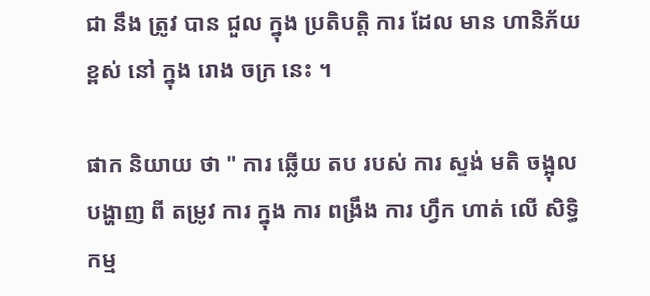ជា នឹង ត្រូវ បាន ជួល ក្នុង ប្រតិបត្តិ ការ ដែល មាន ហានិភ័យ ខ្ពស់ នៅ ក្នុង រោង ចក្រ នេះ ។

ផាក និយាយ ថា " ការ ឆ្លើយ តប របស់ ការ ស្ទង់ មតិ ចង្អុល បង្ហាញ ពី តម្រូវ ការ ក្នុង ការ ពង្រឹង ការ ហ្វឹក ហាត់ លើ សិទ្ធិ កម្ម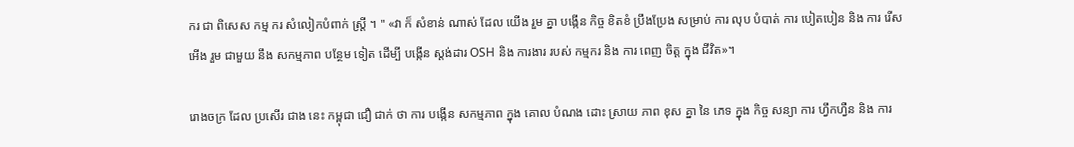ករ ជា ពិសេស កម្ម ករ សំលៀកបំពាក់ ស្ត្រី ។ " «វា ក៏ សំខាន់ ណាស់ ដែល យើង រួម គ្នា បង្កើន កិច្ច ខិតខំ ប្រឹងប្រែង សម្រាប់ ការ លុប បំបាត់ ការ បៀតបៀន និង ការ រើសអើង រួម ជាមួយ នឹង សកម្មភាព បន្ថែម ទៀត ដើម្បី បង្កើន ស្តង់ដារ OSH និង ការងារ របស់ កម្មករ និង ការ ពេញ ចិត្ត ក្នុង ជីវិត»។

រោងចក្រ ដែល ប្រសើរ ជាង នេះ កម្ពុជា ជឿ ជាក់ ថា ការ បង្កើន សកម្មភាព ក្នុង គោល បំណង ដោះ ស្រាយ ភាព ខុស គ្នា នៃ ភេទ ក្នុង កិច្ច សន្យា ការ ហ្វឹកហ្វឺន និង ការ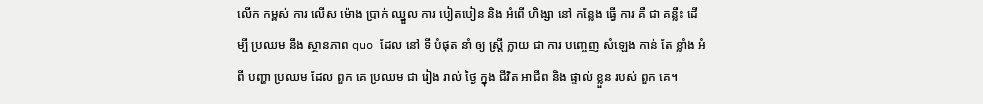លើក កម្ពស់ ការ លើស ម៉ោង ប្រាក់ ឈ្នួល ការ បៀតបៀន និង អំពើ ហិង្សា នៅ កន្លែង ធ្វើ ការ គឺ ជា គន្លឹះ ដើម្បី ប្រឈម នឹង ស្ថានភាព quo ដែល នៅ ទី បំផុត នាំ ឲ្យ ស្ត្រី ក្លាយ ជា ការ បញ្ចេញ សំឡេង កាន់ តែ ខ្លាំង អំពី បញ្ហា ប្រឈម ដែល ពួក គេ ប្រឈម ជា រៀង រាល់ ថ្ងៃ ក្នុង ជីវិត អាជីព និង ផ្ទាល់ ខ្លួន របស់ ពួក គេ។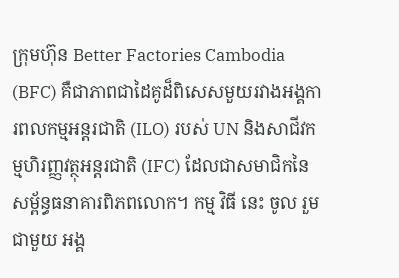ក្រុមហ៊ុន Better Factories Cambodia (BFC) គឺជាភាពជាដៃគូដ៏ពិសេសមួយរវាងអង្គការពលកម្មអន្តរជាតិ (ILO) របស់ UN និងសាជីវកម្មហិរញ្ញវត្ថុអន្តរជាតិ (IFC) ដែលជាសមាជិកនៃសម្ព័ន្ធធនាគារពិភពលោក។ កម្ម វិធី នេះ ចូល រួម ជាមួយ អង្គ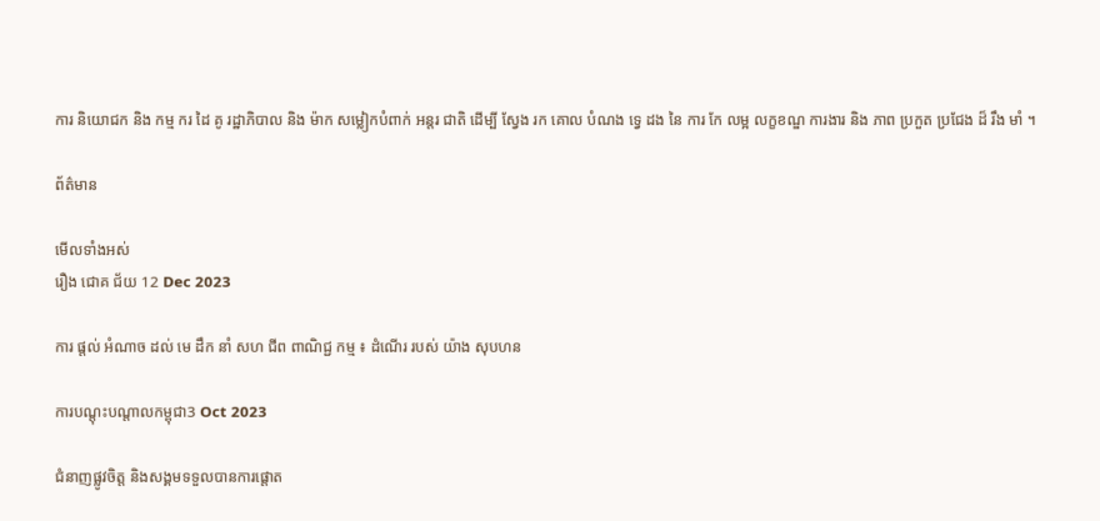ការ និយោជក និង កម្ម ករ ដៃ គូ រដ្ឋាភិបាល និង ម៉ាក សម្លៀកបំពាក់ អន្តរ ជាតិ ដើម្បី ស្វែង រក គោល បំណង ទ្វេ ដង នៃ ការ កែ លម្អ លក្ខខណ្ឌ ការងារ និង ភាព ប្រកួត ប្រជែង ដ៏ រឹង មាំ ។

ព័ត៌មាន

មើលទាំងអស់
រឿង ជោគ ជ័យ 12 Dec 2023

ការ ផ្តល់ អំណាច ដល់ មេ ដឹក នាំ សហ ជីព ពាណិជ្ជ កម្ម ៖ ដំណើរ របស់ យ៉ាង សុបហន

ការបណ្តុះបណ្តាលកម្ពុជា3 Oct 2023

ជំនាញផ្លូវចិត្ត និងសង្គមទទួលបានការផ្តោត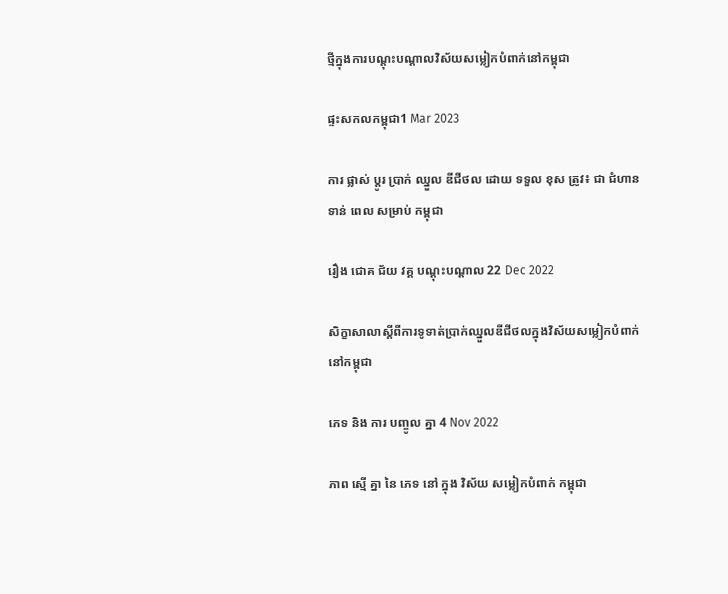ថ្មីក្នុងការបណ្តុះបណ្តាលវិស័យសម្លៀកបំពាក់នៅកម្ពុជា

ផ្ទះសកលកម្ពុជា1 Mar 2023

ការ ផ្លាស់ ប្តូរ ប្រាក់ ឈ្នួល ឌីជីថល ដោយ ទទួល ខុស ត្រូវ៖ ជា ជំហាន ទាន់ ពេល សម្រាប់ កម្ពុជា

រឿង ជោគ ជ័យ វគ្គ បណ្ដុះបណ្ដាល 22 Dec 2022

សិក្ខាសាលាស្តីពីការទូទាត់ប្រាក់ឈ្នួលឌីជីថលក្នុងវិស័យសម្លៀកបំពាក់នៅកម្ពុជា

ភេទ និង ការ បញ្ចូល គ្នា 4 Nov 2022

ភាព ស្មើ គ្នា នៃ ភេទ នៅ ក្នុង វិស័យ សម្លៀកបំពាក់ កម្ពុជា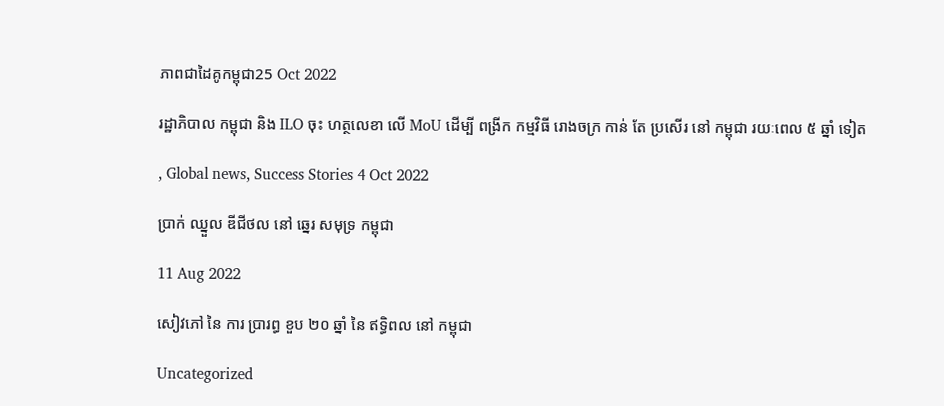ភាពជាដៃគូកម្ពុជា25 Oct 2022

រដ្ឋាភិបាល កម្ពុជា និង ILO ចុះ ហត្ថលេខា លើ MoU ដើម្បី ពង្រីក កម្មវិធី រោងចក្រ កាន់ តែ ប្រសើរ នៅ កម្ពុជា រយៈពេល ៥ ឆ្នាំ ទៀត

, Global news, Success Stories 4 Oct 2022

ប្រាក់ ឈ្នួល ឌីជីថល នៅ ឆ្នេរ សមុទ្រ កម្ពុជា

11 Aug 2022

សៀវភៅ នៃ ការ ប្រារព្ធ ខួប ២០ ឆ្នាំ នៃ ឥទ្ធិពល នៅ កម្ពុជា

Uncategorized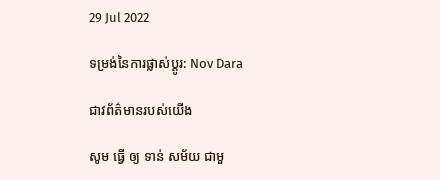29 Jul 2022

ទម្រង់នៃការផ្លាស់ប្តូរ: Nov Dara

ជាវព័ត៌មានរបស់យើង

សូម ធ្វើ ឲ្យ ទាន់ សម័យ ជាមួ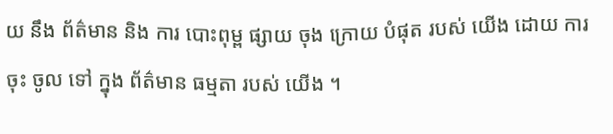យ នឹង ព័ត៌មាន និង ការ បោះពុម្ព ផ្សាយ ចុង ក្រោយ បំផុត របស់ យើង ដោយ ការ ចុះ ចូល ទៅ ក្នុង ព័ត៌មាន ធម្មតា របស់ យើង ។